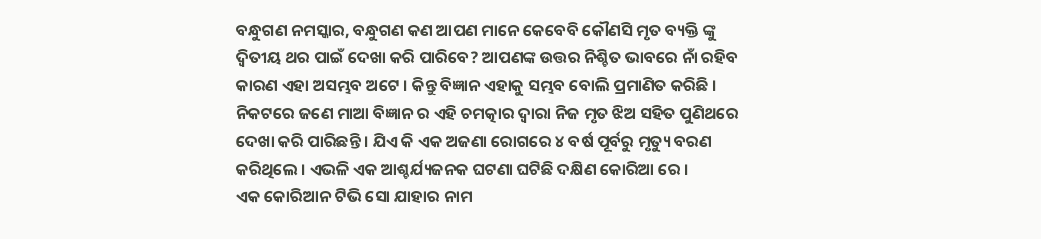ବନ୍ଧୁଗଣ ନମସ୍କାର, ବନ୍ଧୁଗଣ କଣ ଆପଣ ମାନେ କେବେବି କୌଣସି ମୃତ ବ୍ୟକ୍ତି ଙ୍କୁ ଦ୍ଵିତୀୟ ଥର ପାଇଁ ଦେଖା କରି ପାରିବେ? ଆପଣଙ୍କ ଉତ୍ତର ନିଶ୍ଚିତ ଭାବରେ ନାଁ ରହିବ କାରଣ ଏହା ଅସମ୍ଭବ ଅଟେ । କିନ୍ତୁ ବିଜ୍ଞାନ ଏହାକୁ ସମ୍ଭବ ବୋଲି ପ୍ରମାଣିତ କରିଛି । ନିକଟରେ ଜଣେ ମାଆ ବିଜ୍ଞାନ ର ଏହି ଚମତ୍କାର ଦ୍ୱାରା ନିଜ ମୃତ ଝିଅ ସହିତ ପୁଣିଥରେ ଦେଖା କରି ପାରିଛନ୍ତି । ଯିଏ କି ଏକ ଅଜଣା ରୋଗରେ ୪ ବର୍ଷ ପୂର୍ବରୁ ମୃତ୍ୟୁ ବରଣ କରିଥିଲେ । ଏଭଳି ଏକ ଆଶ୍ଚର୍ଯ୍ୟଜନକ ଘଟଣା ଘଟିଛି ଦକ୍ଷିଣ କୋରିଆ ରେ ।
ଏକ କୋରିଆନ ଟିଭି ସୋ ଯାହାର ନାମ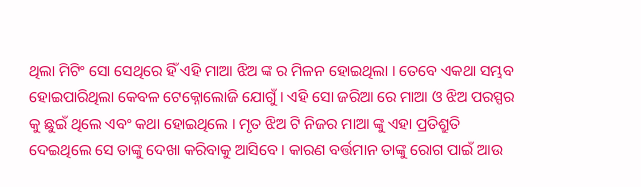ଥିଲା ମିଟିଂ ସୋ ସେଥିରେ ହିଁ ଏହି ମାଆ ଝିଅ ଙ୍କ ର ମିଳନ ହୋଇଥିଲା । ତେବେ ଏକଥା ସମ୍ଭବ ହୋଇପାରିଥିଲା କେବଳ ଟେକ୍ନୋଲୋଜି ଯୋଗୁଁ । ଏହି ସୋ ଜରିଆ ରେ ମାଆ ଓ ଝିଅ ପରସ୍ପର କୁ ଛୁଇଁ ଥିଲେ ଏବଂ କଥା ହୋଇଥିଲେ । ମୃତ ଝିଅ ଟି ନିଜର ମାଆ ଙ୍କୁ ଏହା ପ୍ରତିଶ୍ରୁତି ଦେଇଥିଲେ ସେ ତାଙ୍କୁ ଦେଖା କରିବାକୁ ଆସିବେ । କାରଣ ବର୍ତ୍ତମାନ ତାଙ୍କୁ ରୋଗ ପାଇଁ ଆଉ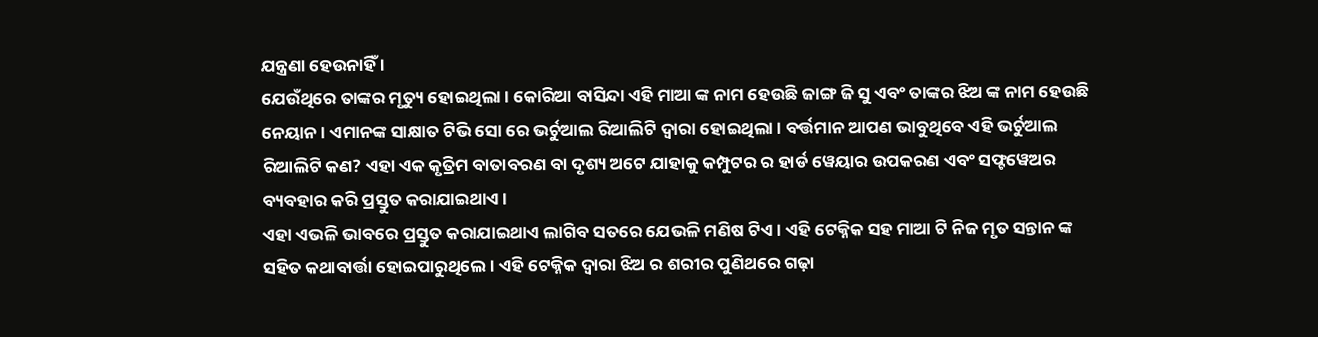ଯନ୍ତ୍ରଣା ହେଉନାହିଁ ।
ଯେଉଁଥିରେ ତାଙ୍କର ମୃତ୍ୟୁ ହୋଇଥିଲା । କୋରିଆ ବାସିନ୍ଦା ଏହି ମାଆ ଙ୍କ ନାମ ହେଉଛି ଜାଙ୍ଗ ଜି ସୁ ଏବଂ ତାଙ୍କର ଝିଅ ଙ୍କ ନାମ ହେଉଛି ନେୟାନ । ଏମାନଙ୍କ ସାକ୍ଷାତ ଟିଭି ସୋ ରେ ଭର୍ଚୁଆଲ ରିଆଲିଟି ଦ୍ଵାରା ହୋଇଥିଲା । ବର୍ତ୍ତମାନ ଆପଣ ଭାବୁଥିବେ ଏହି ଭର୍ଚୁଆଲ ରିଆଲିଟି କଣ? ଏହା ଏକ କୃତ୍ରିମ ବାତାବରଣ ବା ଦୃଶ୍ୟ ଅଟେ ଯାହାକୁ କମ୍ପୁଟର ର ହାର୍ଡ ୱେୟାର ଉପକରଣ ଏବଂ ସଫ୍ଟୱେଅର ବ୍ୟବହାର କରି ପ୍ରସ୍ତୁତ କରାଯାଇଥାଏ ।
ଏହା ଏଭଳି ଭାବରେ ପ୍ରସ୍ତୁତ କରାଯାଇଥାଏ ଲାଗିବ ସତରେ ଯେଭଳି ମଣିଷ ଟିଏ । ଏହି ଟେକ୍ନିକ ସହ ମାଆ ଟି ନିଜ ମୃତ ସନ୍ତାନ ଙ୍କ ସହିତ କଥାବାର୍ତ୍ତା ହୋଇପାରୁଥିଲେ । ଏହି ଟେକ୍ନିକ ଦ୍ଵାରା ଝିଅ ର ଶରୀର ପୁଣିଥରେ ଗଢ଼ା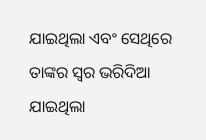ଯାଇଥିଲା ଏବଂ ସେଥିରେ ତାଙ୍କର ସ୍ୱର ଭରିଦିଆ ଯାଇଥିଲା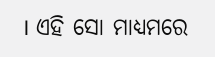। ଏହି ସୋ ମାଧ୍ୟମରେ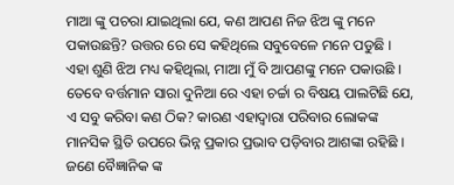ମାଆ ଙ୍କୁ ପଚରା ଯାଇଥିଲା ଯେ, କଣ ଆପଣ ନିଜ ଝିଅ ଙ୍କୁ ମନେ ପକାଉଛନ୍ତି? ଉତ୍ତର ରେ ସେ କହିଥିଲେ ସବୁବେଳେ ମନେ ପଡୁଛି ।
ଏହା ଶୁଣି ଝିଅ ମଧ୍ୟ କହିଥିଲା, ମାଆ ମୁଁ ବି ଆପଣଙ୍କୁ ମନେ ପକାଉଛି । ତେବେ ବର୍ତ୍ତମାନ ସାରା ଦୁନିଆ ରେ ଏହା ଚର୍ଚ୍ଚା ର ବିଷୟ ପାଲଟିଛି ଯେ, ଏ ସବୁ କରିବା କଣ ଠିକ? କାରଣ ଏହାଦ୍ବାରା ପରିବାର ଲୋକଙ୍କ ମାନସିକ ସ୍ଥିତି ଉପରେ ଭିନ୍ନ ପ୍ରକାର ପ୍ରଭାବ ପଡ଼ିବାର ଆଶଙ୍କା ରହିଛି ।
ଜଣେ ବୈଜ୍ଞାନିକ ଙ୍କ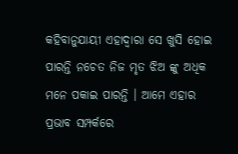କହିବାନୁଯାୟୀ ଏହାଦ୍ବାରା ସେ ଖୁସି ହୋଇ ପାରନ୍ତି ନଚେତ ନିଜ ମୃତ ଝିଅ ଙ୍କୁ ଅଧିକ ମନେ ପକାଇ ପାରନ୍ତି । ଆମେ ଏହାର ପ୍ରଭାବ ସମ୍ପର୍କରେ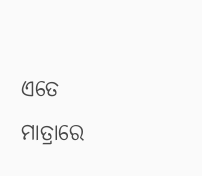ଏତେ ମାତ୍ରାରେ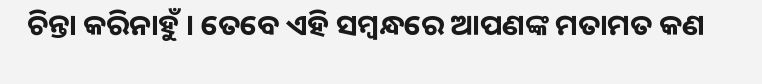ଚିନ୍ତା କରିନାହୁଁ । ତେବେ ଏହି ସମ୍ବନ୍ଧରେ ଆପଣଙ୍କ ମତାମତ କଣ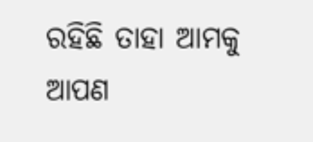ରହିଛି ତାହା ଆମକୁ ଆପଣ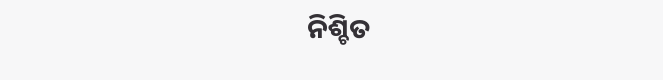ନିଶ୍ଚିତ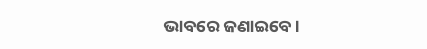ଭାବରେ ଜଣାଇବେ ।